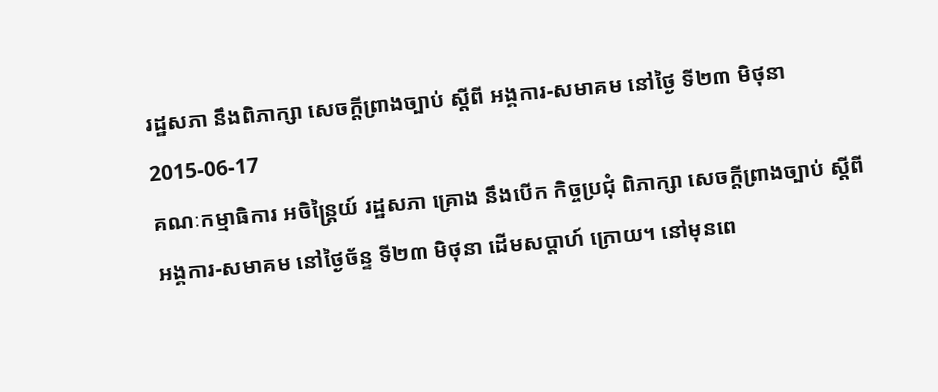រដ្ឋសភា នឹងពិភាក្សា សេចក្តីព្រាងច្បាប់ ស្ដីពី អង្គការ-សមាគម នៅថ្ងៃ ទី២៣ មិថុនា
2015-06-17
គណៈកម្មាធិការ អចិន្ត្រៃយ៍ រដ្ឋសភា គ្រោង នឹងបើក កិច្ចប្រជុំ ពិភាក្សា សេចក្ដីព្រាងច្បាប់ ស្ដីពី អង្គការ-សមាគម នៅថ្ងៃច័ន្ទ ទី២៣ មិថុនា ដើមសប្ដាហ៍ ក្រោយ។ នៅមុនពេ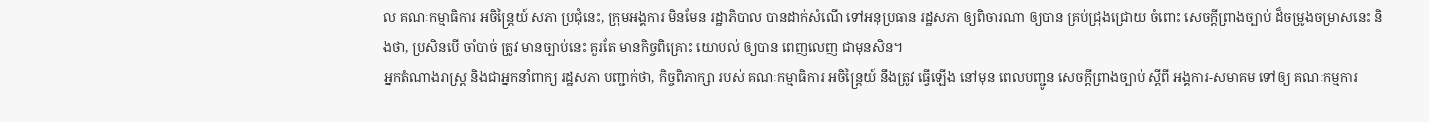ល គណៈកម្មាធិការ អចិន្ត្រៃយ៍ សភា ប្រជុំនេះ, ក្រុមអង្គការ មិនមែន រដ្ឋាភិបាល បានដាក់សំណើ ទៅអនុប្រធាន រដ្ឋសភា ឲ្យពិចារណា ឲ្យបាន គ្រប់ជ្រុងជ្រោយ ចំពោះ សេចក្ដីព្រាងច្បាប់ ដ៏ចម្រូងចម្រាសនេះ និងថា, ប្រសិនបើ ចាំបាច់ ត្រូវ មានច្បាប់នេះ គួរតែ មានកិច្ចពិគ្រោះ យោបល់ ឲ្យបាន ពេញលេញ ជាមុនសិន។
អ្នកតំណាងរាស្ត្រ និងជាអ្នកនាំពាក្យ រដ្ឋសភា បញ្ជាក់ថា, កិច្ចពិភាក្សា របស់ គណៈកម្មាធិការ អចិន្ត្រៃយ៍ នឹងត្រូវ ធ្វើឡើង នៅមុន ពេលបញ្ជូន សេចក្ដីព្រាងច្បាប់ ស្ដីពី អង្គការ-សមាគម ទៅឲ្យ គណៈកម្មការ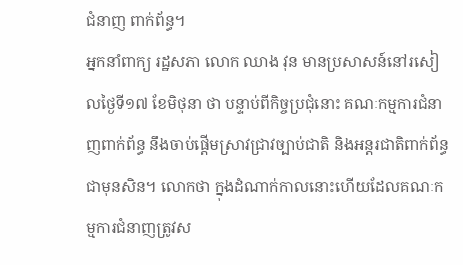ជំនាញ ពាក់ព័ន្ធ។
អ្នកនាំពាក្យ រដ្ឋសភា លោក ឈាង វុន មានប្រសាសន៍នៅរសៀលថ្ងៃទី១៧ ខែមិថុនា ថា បន្ទាប់ពីកិច្ចប្រជុំនោះ គណៈកម្មការជំនាញពាក់ព័ន្ធ នឹងចាប់ផ្ដើមស្រាវជ្រាវច្បាប់ជាតិ និងអន្តរជាតិពាក់ព័ន្ធជាមុនសិន។ លោកថា ក្នុងដំណាក់កាលនោះហើយដែលគណៈកម្មការជំនាញត្រូវស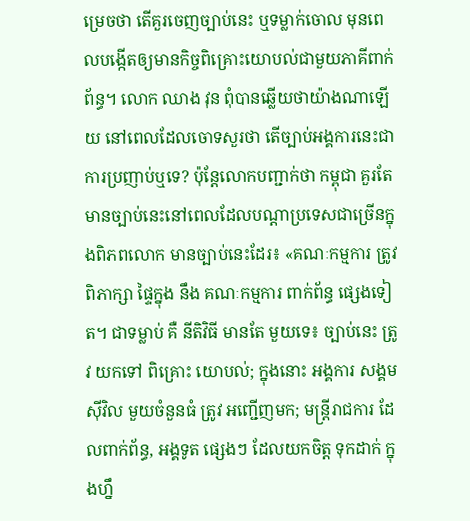ម្រេចថា តើគួរចេញច្បាប់នេះ ឬទម្លាក់ចោល មុនពេលបង្កើតឲ្យមានកិច្ចពិគ្រោះយោបល់ជាមួយភាគីពាក់ព័ន្ធ។ លោក ឈាង វុន ពុំបានឆ្លើយថាយ៉ាងណាឡើយ នៅពេលដែលចោទសួរថា តើច្បាប់អង្គការនេះជាការប្រញាប់ឬទេ? ប៉ុន្តែលោកបញ្ជាក់ថា កម្ពុជា គួរតែមានច្បាប់នេះនៅពេលដែលបណ្ដាប្រទេសជាច្រើនក្នុងពិភពលោក មានច្បាប់នេះដែរ៖ «គណៈកម្មការ ត្រូវ ពិភាក្សា ផ្ទៃក្នុង នឹង គណៈកម្មការ ពាក់ព័ន្ធ ផ្សេងទៀត។ ជាទម្លាប់ គឺ នីតិវិធី មានតែ មួយទេ៖ ច្បាប់នេះ ត្រូវ យកទៅ ពិគ្រោះ យោបល់; ក្នុងនោះ អង្គការ សង្គមស៊ីវិល មួយចំនួនធំ ត្រូវ អញ្ជើញមក; មន្ត្រីរាជការ ដែលពាក់ព័ន្ធ, អង្គទូត ផ្សេងៗ ដែលយកចិត្ត ទុកដាក់ ក្នុងហ្នឹ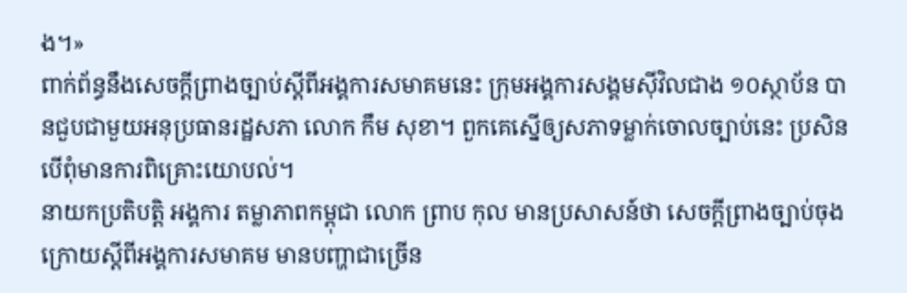ង។»
ពាក់ព័ន្ធនឹងសេចក្ដីព្រាងច្បាប់ស្ដីពីអង្គការសមាគមនេះ ក្រុមអង្គការសង្គមស៊ីវិលជាង ១០ស្ថាប័ន បានជួបជាមួយអនុប្រធានរដ្ឋសភា លោក កឹម សុខា។ ពួកគេស្នើឲ្យសភាទម្លាក់ចោលច្បាប់នេះ ប្រសិនបើពុំមានការពិគ្រោះយោបល់។
នាយកប្រតិបត្តិ អង្គការ តម្លាភាពកម្ពុជា លោក ព្រាប កុល មានប្រសាសន៍ថា សេចក្ដីព្រាងច្បាប់ចុងក្រោយស្ដីពីអង្គការសមាគម មានបញ្ហាជាច្រើន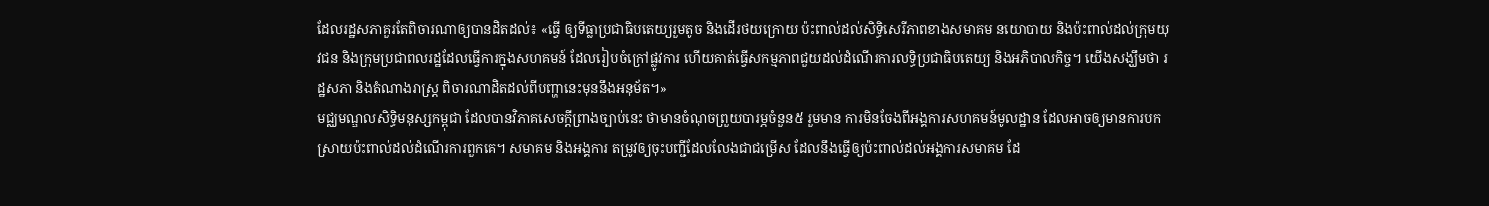ដែលរដ្ឋសភាគួរតែពិចារណាឲ្យបានដិតដល់៖ «ធ្វើ ឲ្យទីធ្លាប្រជាធិបតេយ្យរួមតូច និងដើរថយក្រោយ ប៉ះពាល់ដល់សិទ្ធិសេរីភាពខាងសមាគម នយោបាយ និងប៉ះពាល់ដល់ក្រុមយុវជន និងក្រុមប្រជាពលរដ្ឋដែលធ្វើការក្នុងសហគមន៍ ដែលរៀបចំក្រៅផ្លូវការ ហើយគាត់ធ្វើសកម្មភាពជួយដល់ដំណើរការលទ្ធិប្រជាធិបតេយ្យ និងអភិបាលកិច្ច។ យើងសង្ឃឹមថា រដ្ឋសភា និងតំណាងរាស្ត្រ ពិចារណាដិតដល់ពីបញ្ហានេះមុននឹងអនុម័ត។»
មជ្ឈមណ្ឌលសិទ្ធិមនុស្សកម្ពុជា ដែលបានវិភាគសេចក្ដីព្រាងច្បាប់នេះ ថាមានចំណុចព្រួយបារម្ភចំនួន៥ រួមមាន ការមិនចែងពីអង្គការសហគមន៍មូលដ្ឋាន ដែលអាចឲ្យមានការបកស្រាយប៉ះពាល់ដល់ដំណើរការពួកគេ។ សមាគម និងអង្គការ តម្រូវឲ្យចុះបញ្ជីដែលលែងជាជម្រើស ដែលនឹងធ្វើឲ្យប៉ះពាល់ដល់អង្គការសមាគម ដែ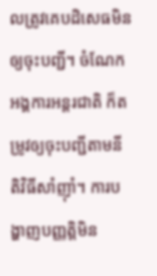លត្រូវគេបដិសេធមិនឲ្យចុះបញ្ជី។ ចំណែកអង្គការអន្តរជាតិ ក៏តម្រូវឲ្យចុះបញ្ជីតាមនីតិវិធីសាំញ៉ាំ។ ការបង្ហាញបញ្ញត្តិមិន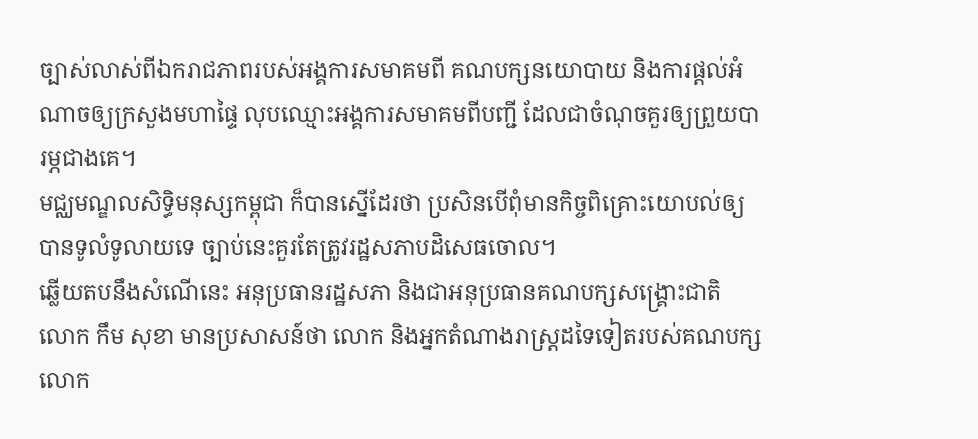ច្បាស់លាស់ពីឯករាជភាពរបស់អង្គការសមាគមពី គណបក្សនយោបាយ និងការផ្ដល់អំណាចឲ្យក្រសួងមហាផ្ទៃ លុបឈ្មោះអង្គការសមាគមពីបញ្ជី ដែលជាចំណុចគួរឲ្យព្រួយបារម្ភជាងគេ។
មជ្ឈមណ្ឌលសិទ្ធិមនុស្សកម្ពុជា ក៏បានស្នើដែរថា ប្រសិនបើពុំមានកិច្ចពិគ្រោះយោបល់ឲ្យបានទូលំទូលាយទេ ច្បាប់នេះគួរតែត្រូវរដ្ឋសភាបដិសេធចោល។
ឆ្លើយតបនឹងសំណើនេះ អនុប្រធានរដ្ឋសភា និងជាអនុប្រធានគណបក្សសង្គ្រោះជាតិ លោក កឹម សុខា មានប្រសាសន៍ថា លោក និងអ្នកតំណាងរាស្ត្រដទៃទៀតរបស់គណបក្សលោក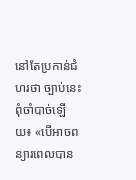នៅតែប្រកាន់ជំហរថា ច្បាប់នេះពុំចាំបាច់ឡើយ៖ «បើអាចពន្យារពេលបាន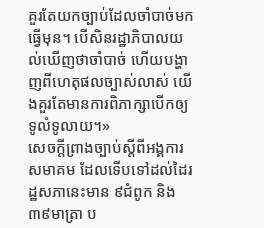គួរតែយកច្បាប់ដែលចាំបាច់មកធ្វើមុន។ បើសិនរដ្ឋាភិបាលយល់ឃើញថាចាំបាច់ ហើយបង្ហាញពីហេតុផលច្បាស់លាស់ យើងគួរតែមានការពិភាក្សាបើកឲ្យទូលំទូលាយ។»
សេចក្ដីព្រាងច្បាប់ស្ដីពីអង្គការសមាគម ដែលទើបទៅដល់ដៃរដ្ឋសភានេះមាន ៩ជំពូក និង ៣៩មាត្រា ប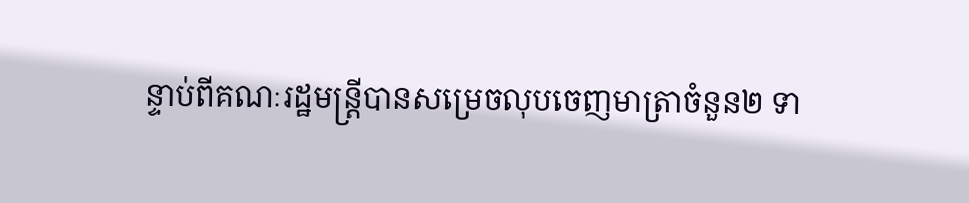ន្ទាប់ពីគណៈរដ្ឋមន្ត្រីបានសម្រេចលុបចេញមាត្រាចំនួន២ ទា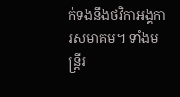ក់ទងនឹងថវិកាអង្គការសមាគម។ ទាំងមន្ត្រីរ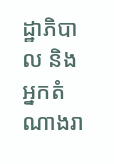ដ្ឋាភិបាល និងអ្នកតំណាងរា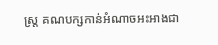ស្ត្រ គណបក្សកាន់អំណាចអះអាងជា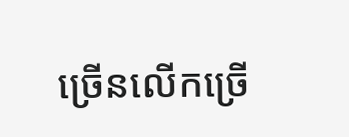ច្រើនលើកច្រើ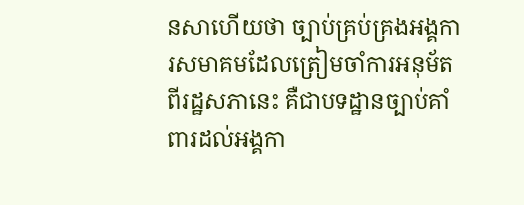នសាហើយថា ច្បាប់គ្រប់គ្រងអង្គការសមាគមដែលត្រៀមចាំការអនុម័តពីរដ្ឋសភានេះ គឺជាបទដ្ឋានច្បាប់គាំពារដល់អង្គកា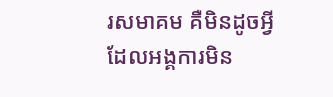រសមាគម គឺមិនដូចអ្វីដែលអង្គការមិន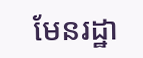មែនរដ្ឋា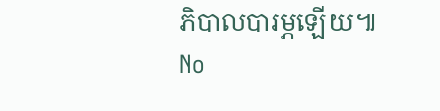ភិបាលបារម្ភឡើយ៕
No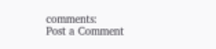comments:
Post a Comment